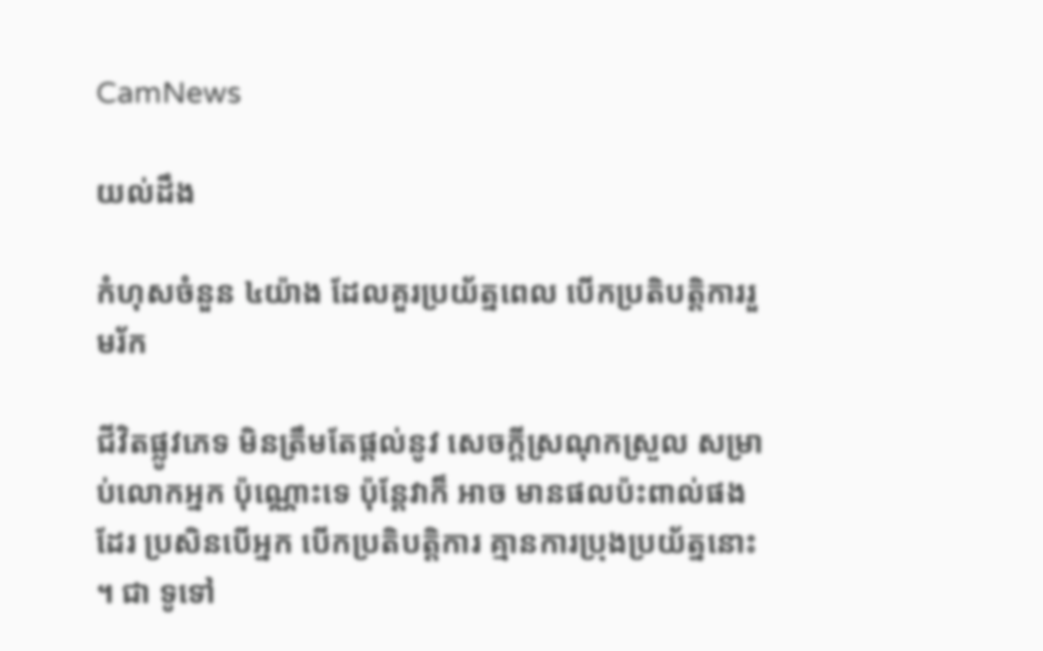CamNews

យល់ដឹង

កំហុសចំនួន ៤យ៉ាង ដែលគួរប្រយ័ត្នពេល បើកប្រតិបត្ដិការរួមរ័ក

ជីវិតផ្លូវភេទ មិនត្រឹមតែផ្ដល់នូវ សេចក្ដីស្រណុកស្រួល សម្រាប់លោកអ្នក ប៉ុណ្ណោះទេ ប៉ុន្ដែវាក៏ អាច មានផលប៉ះពាល់ផងដែរ ប្រសិនបើអ្នក បើកប្រតិបត្ដិការ គ្មានការប្រុងប្រយ័ត្ននោះ ។ ជា ទូទៅ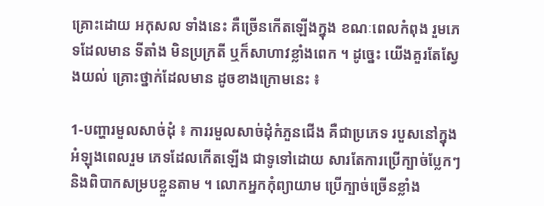គ្រោះដោយ អកុសល ទាំងនេះ គឺច្រើនកើតឡើងក្នុង ខណៈពេលកំពុង រួមភេទដែលមាន ទីតាំង មិនប្រក្រតី ឬក៏សាហាវខ្លាំងពេក ។ ដូច្នេះ យើងគួរតែស្វែងយល់ គ្រោះថ្នាក់ដែលមាន ដូចខាងក្រោមនេះ ៖

1-បញ្ហារមួលសាច់ដុំ ៖ ការរមួលសាច់ដុំកំភួនជើង គឺជាប្រភេទ របួសនៅក្នុងអំឡុងពេលរួម ភេទដែលកើតឡើង ជាទូទៅដោយ សារតែការប្រើក្បាច់ប្លែកៗ និងពិបាកសម្របខ្លួនតាម ។ លោកអ្នកកុំព្យាយាម ប្រើក្បាច់ច្រើនខ្លាំង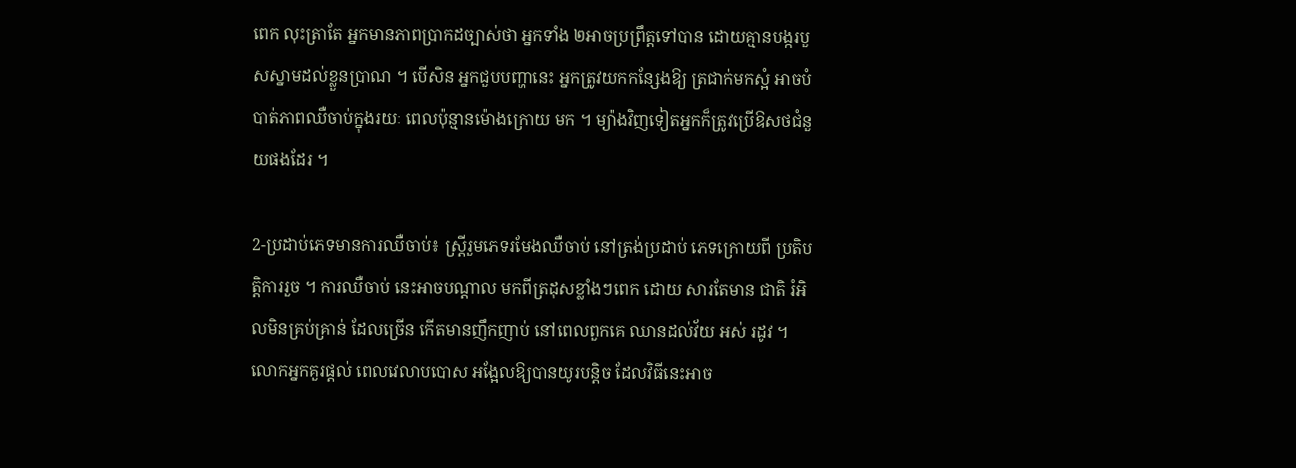ពេក លុះត្រាតែ អ្នកមានភាពប្រាកដច្បាស់ថា អ្នកទាំង ២អាចប្រព្រឹត្ដទៅបាន ដោយគ្មានបង្ករបួសស្នាមដល់ខ្លួនប្រាណ ។ បើសិន អ្នកជួបបញ្ហានេះ អ្នកត្រូវយកកន្សែងឱ្យ ត្រជាក់មកស្អំ អាចបំបាត់ភាពឈឺចាប់ក្នុងរយៈ ពេលប៉ុន្មានម៉ោងក្រោយ មក ។ ម្យ៉ាងវិញទៀតអ្នកក៏ត្រូវប្រើឱសថជំនួយផងដែរ ។

2-ប្រដាប់ភេទមានការឈឺចាប់៖ ស្ដ្រីរួមភេទរមែងឈឺចាប់ នៅត្រង់ប្រដាប់ ភេទក្រោយពី ប្រតិបត្ដិការរួច ។ ការឈឺចាប់ នេះអាចបណ្ដាល មកពីត្រដុសខ្លាំងៗពេក ដោយ សារតែមាន ជាតិ រំអិលមិនគ្រប់គ្រាន់ ដែលច្រើន កើតមានញឹកញាប់ នៅពេលពួកគេ ឈានដល់វ័យ អស់ រដូវ ។ លោកអ្នកគួរផ្ដល់ ពេលវេលាបបោស អង្អែលឱ្យបានយូរបន្ដិច ដែលវិធីនេះអាច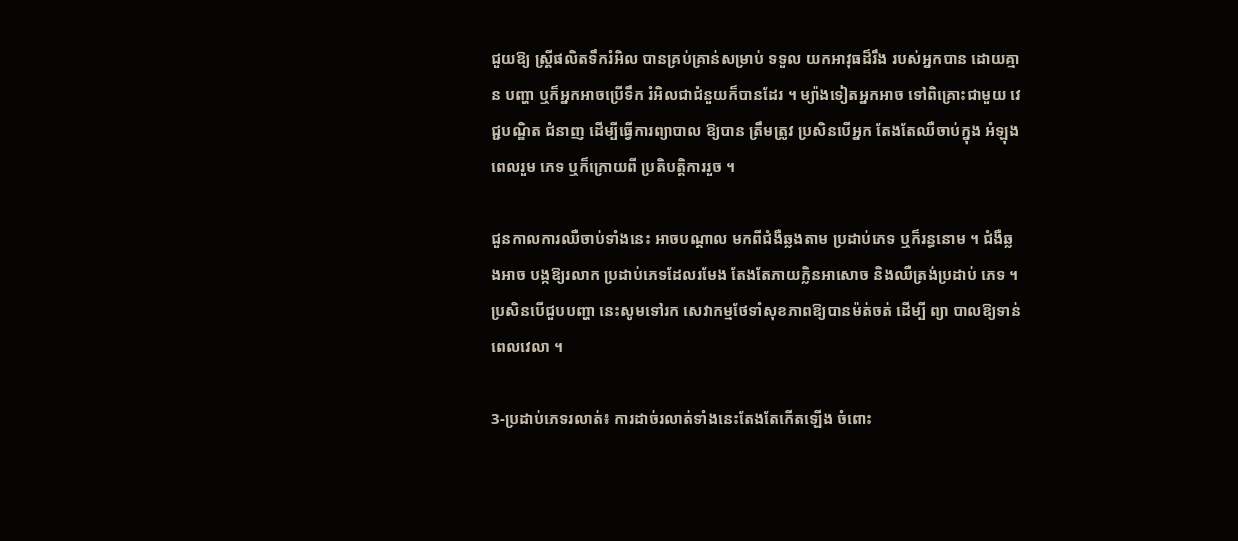ជួយឱ្យ ស្ដ្រីផលិតទឹករំអិល បានគ្រប់គ្រាន់សម្រាប់ ទទួល យកអាវុធដ៏រឹង របស់អ្នកបាន ដោយគ្មាន បញ្ហា ឬក៏អ្នកអាចប្រើទឹក រំអិលជាជំនួយក៏បានដែរ ។ ម្យ៉ាងទៀតអ្នកអាច ទៅពិគ្រោះជាមួយ វេជ្ជបណ្ឌិត ជំនាញ ដើម្បីធ្វើការព្យាបាល ឱ្យបាន ត្រឹមត្រូវ ប្រសិនបើអ្នក តែងតែឈឺចាប់ក្នុង អំឡុងពេលរួម ភេទ ឬក៏ក្រោយពី ប្រតិបត្ដិការរួច ។

ជួនកាលការឈឺចាប់ទាំងនេះ អាចបណ្ដាល មកពីជំងឺឆ្លងតាម ប្រដាប់ភេទ ឬក៏រន្ធនោម ។ ជំងឺឆ្លងអាច បង្កឱ្យរលាក ប្រដាប់ភេទដែលរមែង តែងតែភាយក្លិនអាសោច និងឈឺត្រង់ប្រដាប់ ភេទ ។ ប្រសិនបើជួបបញ្ហា នេះសូមទៅរក សេវាកម្មថែទាំសុខភាពឱ្យបានម៉ត់ចត់ ដើម្បី ព្យា បាលឱ្យទាន់ពេលវេលា ។

3-ប្រដាប់ភេទរលាត់៖ ការដាច់រលាត់ទាំងនេះតែងតែកើតឡើង ចំពោះ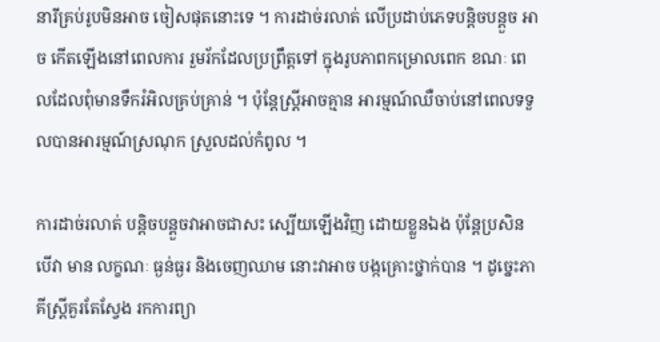នារីគ្រប់រូបមិនអាច ចៀសផុតនោះទេ ។ ការដាច់រលាត់ លើប្រដាប់ភេទបន្ដិចបន្ដួច អាច កើតឡើងនៅពេលការ រួមរ័កដែលប្រព្រឹត្ដទៅ ក្នុងរូបភាពកម្រោលពេក ខណៈ ពេលដែលពុំមានទឹករំអិលគ្រប់គ្រាន់ ។ ប៉ុន្ដែស្ដ្រីអាចគ្មាន អារម្មណ៍ឈឺចាប់នៅពេលទទួលបានអារម្មណ៍ស្រណុក ស្រួលដល់កំពូល ។

ការដាច់រលាត់ បន្ដិចបន្ដួចវាអាចជាសះ ស្បើយឡើងវិញ ដោយខ្លួនឯង ប៉ុន្ដែប្រសិនបើវា មាន លក្ខណៈ ធ្ងន់ធ្ងរ និងចេញឈាម នោះវាអាច បង្កគ្រោះថ្នាក់បាន ។ ដូច្នេះភាគីស្ដ្រីគួរតែស្វែង រកការព្យា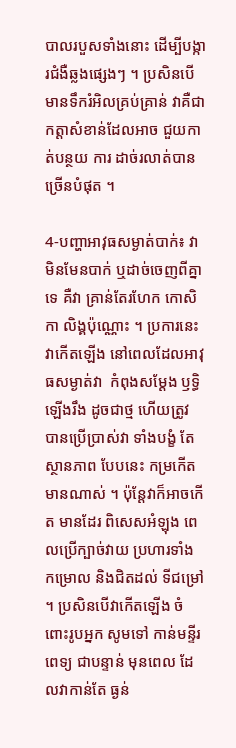បាលរបួសទាំងនោះ ដើម្បីបង្ការជំងឺឆ្លងផ្សេងៗ ។ ប្រសិនបើមានទឹករំអិលគ្រប់គ្រាន់ វាគឺជាកត្ដាសំខាន់ដែលអាច ជួយកាត់បន្ថយ ការ ដាច់រលាត់បានច្រើនបំផុត ។

4-បញ្ហាអាវុធសម្ងាត់បាក់៖ វាមិនមែនបាក់ ឬដាច់ចេញពីគ្នាទេ គឺវា គ្រាន់តែរហែក កោសិកា លិង្គប៉ុណ្ណោះ ។ ប្រការនេះ វាកើតឡើង នៅពេលដែលអាវុធសម្ងាត់វា  កំពុងសម្ដែង ឫទ្ធិឡើងរឹង ដូចជាថ្ម ហើយត្រូវ បានប្រើប្រាស់វា ទាំងបង្ខំ តែស្ថានភាព បែបនេះ កម្រកើតមានណាស់ ។ ប៉ុន្ដែវាក៏អាចកើត មានដែរ ពិសេសអំឡុង ពេលប្រើក្បាច់វាយ ប្រហារទាំង កម្រោល និងជិតដល់ ទីជម្រៅ ។ ប្រសិនបើវាកើតឡើង ចំពោះរូបអ្នក សូមទៅ កាន់មន្ទីរពេទ្យ ជាបន្ទាន់ មុនពេល ដែលវាកាន់តែ ធ្ងន់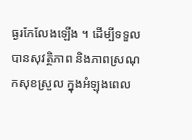ធ្ងរកែលែងឡើង ។ ដើម្បីទទួលបានសុវត្ថិភាព និងភាពស្រណុកសុខស្រួល ក្នុងអំឡុងពេល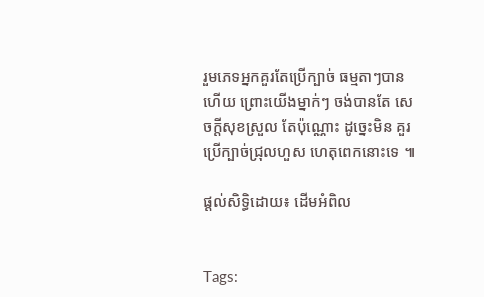រួមភេទអ្នកគួរតែប្រើក្បាច់ ធម្មតាៗបានហើយ ព្រោះយើងម្នាក់ៗ ចង់បានតែ សេចក្ដីសុខស្រួល តែប៉ុណ្ណោះ ដូច្នេះមិន គួរប្រើក្បាច់ជ្រុលហួស ហេតុពេកនោះទេ ៕

ផ្តល់សិទ្ធិដោយ៖ ដើមអំពិល


Tags: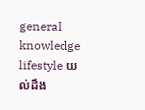general knowledge lifestyle យល់ដឹង